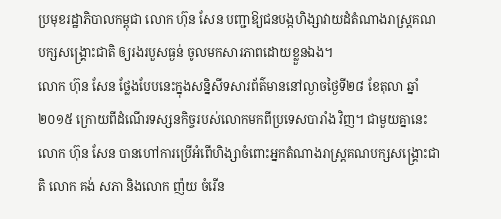ប្រមុខរដ្ឋាភិបាលកម្ពុជា លោក ហ៊ុន សែន បញ្ជាឱ្យជនបង្កហិង្សាវាយដំតំណាងរាស្រ្តគណបក្សសង្គ្រោះជាតិ ឲ្យរងរបួសធ្ងន់ ចូលមកសារភាពដោយខ្លួនឯង។
លោក ហ៊ុន សែន ថ្លែងបែបនេះក្នុងសន្និសីទសារព័ត៌មាននៅល្ងាចថ្ងៃទី២៨ ខែតុលា ឆ្នាំ២០១៥ ក្រោយពីដំណើរទស្សនកិច្ចរបស់លោកមកពីប្រទេសបារាំង វិញ។ ជាមួយគ្នានេះ លោក ហ៊ុន សែន បានហៅការប្រើអំពើហិង្សាចំពោះអ្នកតំណាងរាស្ត្រគណបក្សសង្គ្រោះជាតិ លោក គង់ សភា និងលោក ញ៉យ ចំរើន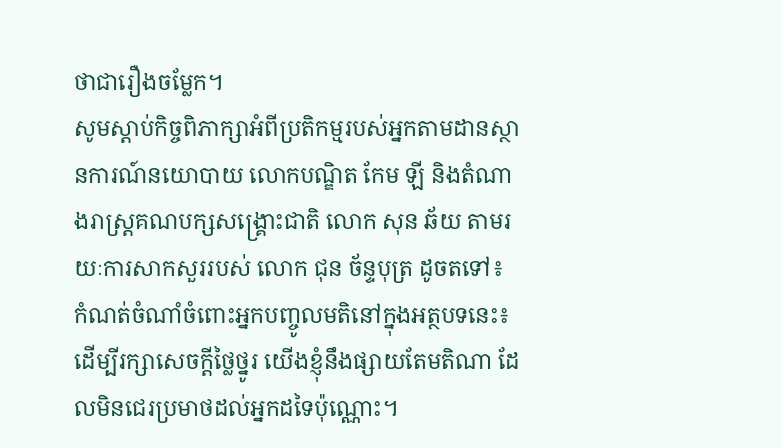ថាជារឿងចម្លែក។
សូមស្ដាប់កិច្ចពិភាក្សាអំពីប្រតិកម្មរបស់អ្នកតាមដានស្ថានការណ៍នយោបាយ លោកបណ្ឌិត កែម ឡី និងតំណាងរាស្ត្រគណបក្សសង្គ្រោះជាតិ លោក សុន ឆ័យ តាមរយៈការសាកសួររបស់ លោក ជុន ច័ន្ទបុត្រ ដូចតទៅ៖
កំណត់ចំណាំចំពោះអ្នកបញ្ចូលមតិនៅក្នុងអត្ថបទនេះ៖
ដើម្បីរក្សាសេចក្ដីថ្លៃថ្នូរ យើងខ្ញុំនឹងផ្សាយតែមតិណា ដែលមិនជេរប្រមាថដល់អ្នកដទៃប៉ុណ្ណោះ។